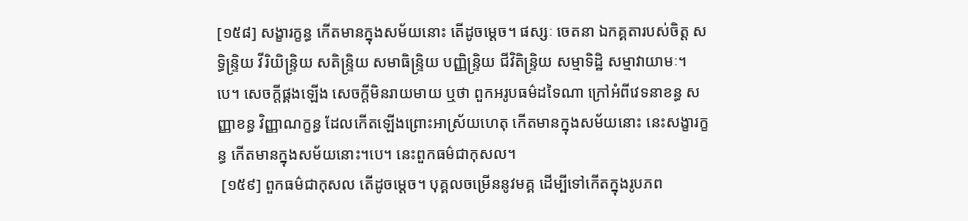[១៥៨] សង្ខារក្ខន្ធ កើតមានក្នុងសម័យនោះ តើដូចម្តេច។ ផស្សៈ ចេតនា ឯកគ្គតារបស់ចិត្ត សទ្ធិន្ទ្រិយ វីរិយិន្ទ្រិយ សតិន្ទ្រិយ សមាធិន្ទ្រិយ បញ្ញិន្ទ្រិយ ជីវិតិន្ទ្រិយ សម្មាទិដ្ឋិ សម្មាវាយាមៈ។បេ។ សេចក្តីផ្គងឡើង សេចក្តីមិនរាយមាយ ឬថា ពួកអរូបធម៌ដទៃណា ក្រៅអំពីវេទនាខន្ធ សញ្ញាខន្ធ វិញ្ញាណក្ខន្ធ ដែលកើតឡើងព្រោះអាស្រ័យហេតុ កើតមានក្នុងសម័យនោះ នេះសង្ខារក្ខន្ធ កើតមានក្នុងសម័យនោះ។បេ។ នេះពួកធម៌ជាកុសល។
 [១៥៩] ពួកធម៌ជាកុសល តើដូចម្តេច។ បុគ្គលចម្រើននូវមគ្គ ដើម្បីទៅកើតក្នុងរូបភព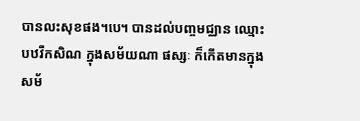បានលះសុខផង។បេ។ បានដល់បញ្ចមជ្ឈាន ឈ្មោះបឋវីកសិណ ក្នុងសម័យណា ផស្សៈ ក៏កើតមានក្នុងសម័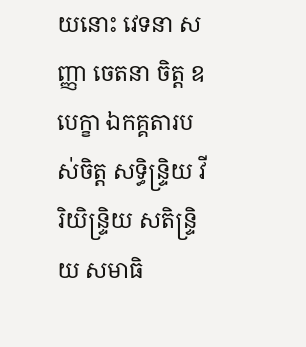យនោះ វេទនា សញ្ញា ចេតនា ចិត្ត ឧបេក្ខា ឯកគ្គតារបស់ចិត្ត សទ្ធិន្ទ្រិយ វីរិយិន្ទ្រិយ សតិន្ទ្រិយ សមាធិ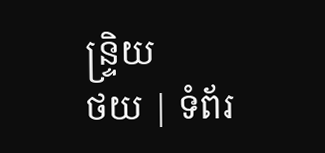ន្ទ្រិយ
ថយ | ទំព័រ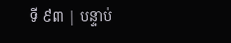ទី ៩៣ | បន្ទាប់